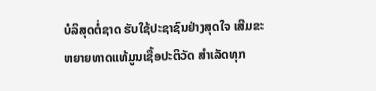ບໍລິສຸດຕໍ່ຊາດ ຮັບໃຊ້ປະຊາຊົນຢ່າງສຸດໃຈ ເສີມຂະຫຍາຍທາດແທ້ມູນເຊື້ອປະຕິວັດ ສໍາເລັດທຸກ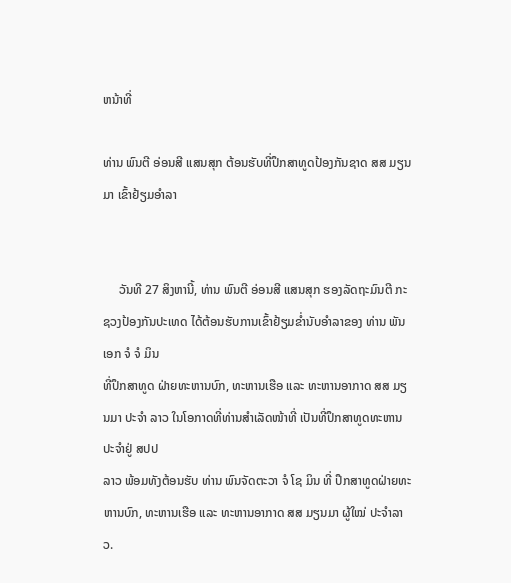ຫນ້າທີ່

ທ່ານ ພົນຕີ ອ່ອນສີ ແສນສຸກ ຕ້ອນຮັບທີ່ປຶກສາທູດປ້ອງກັນຊາດ ສສ ມຽນມາ ເຂົ້າຢ້ຽມອຳລາ


     ວັນທີ 27 ສິງຫານີ້, ທ່ານ ພົນຕີ ອ່ອນສີ ແສນສຸກ ຮອງລັດຖະມົນຕີ ກະຊວງປ້ອງກັນປະເທດ ໄດ້ຕ້ອນຮັບການເຂົ້າຢ້ຽມຂໍ່ານັບອໍາລາຂອງ ທ່ານ ພັນເອກ ຈໍ ຈໍ ມິນ
ທີ່ປຶກສາທູດ ຝ່າຍທະຫານບົກ, ທະຫານເຮືອ ແລະ ທະຫານອາກາດ ສສ ມຽນມາ ປະຈໍາ ລາວ ໃນໂອກາດທີ່ທ່ານສຳເລັດໜ້າທີ່ ເປັນທີ່ປຶກສາທູດທະຫານ ປະຈໍາຢູ່ ສປປ
ລາວ ພ້ອມທັງຕ້ອນຮັບ ທ່ານ ພົນຈັດຕະວາ ຈໍ ໂຊ ມິນ ທີ່ ປຶກສາທູດຝ່າຍທະຫານບົກ, ທະຫານເຮືອ ແລະ ທະຫານອາກາດ ສສ ມຽນມາ ຜູ້ໃໝ່ ປະຈໍາລາວ.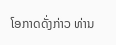ໂອກາດດັ່ງກ່າວ ທ່ານ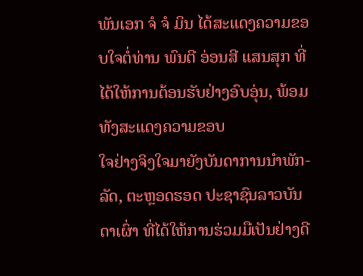ພັນເອກ ຈໍ ຈໍ ມິນ ໄດ້ສະແດງຄວາມຂອບໃຈຕໍ່ທ່ານ ພົນຕີ ອ່ອນສີ ແສນສຸກ ທີ່ໄດ້ໃຫ້ການຕ້ອນຮັບຢ່າງອົບອຸ່ນ, ພ້ອມທັງສະແດງຄວາມຂອບ
ໃຈຢ່າງຈິງໃຈມາຍັງບັນດາການນຳພັກ-ລັດ, ຕະຫຼອດຮອດ ປະຊາຊົນລາວບັນດາເຜົ່າ ທີ່ໄດ້ໃຫ້ການຮ່ວມມືເປັນຢ່າງດີ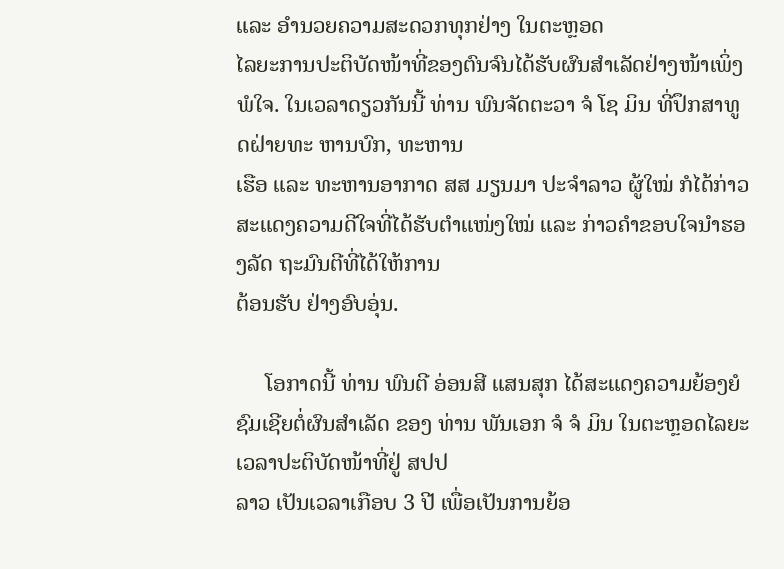ແລະ ອຳນວຍຄວາມສະດວກທຸກຢ່າງ ໃນຕະຫຼອດ
ໄລຍະການປະຕິບັດໜ້າທີ່ຂອງຕົນຈົນໄດ້ຮັບຜົນສຳເລັດຢ່າງໜ້າເພິ່ງພໍໃຈ. ໃນເວລາດຽວກັນນີ້ ທ່ານ ພົນຈັດຕະວາ ຈໍ ໂຊ ມິນ ທີ່ປຶກສາທູດຝ່າຍທະ ຫານບົກ, ທະຫານ
ເຮືອ ແລະ ທະຫານອາກາດ ສສ ມຽນມາ ປະຈໍາລາວ ຜູ້ໃໝ່ ກໍໄດ້ກ່າວສະແດງຄວາມດີໃຈທີ່ໄດ້ຮັບຕໍາແໜ່ງໃໝ່ ແລະ ກ່າວຄຳຂອບໃຈນໍາຮອງລັດ ຖະມົນຕີທີ່ໄດ້ໃຫ້ການ
ຕ້ອນຮັບ ຢ່າງອົບອຸ່ນ.

     ໂອກາດນີ້ ທ່ານ ພົນຕີ ອ່ອນສີ ແສນສຸກ ໄດ້ສະແດງຄວາມຍ້ອງຍໍຊົມເຊີຍຕໍ່ຜົນສຳເລັດ ຂອງ ທ່ານ ພັນເອກ ຈໍ ຈໍ ມິນ ໃນຕະຫຼອດໄລຍະເວລາປະຕິບັດໜ້າທີ່ຢູ່ ສປປ
ລາວ ເປັນເວລາເກືອບ 3 ປີ ເພື່ອເປັນການຍ້ອ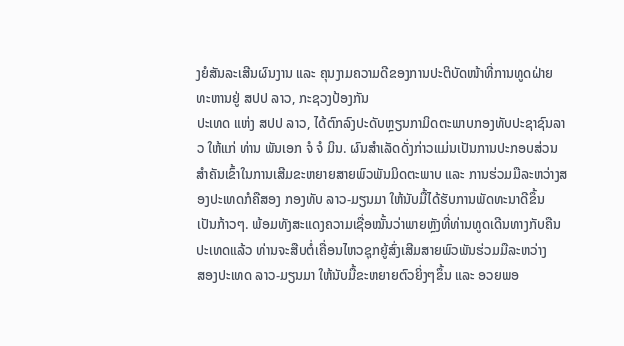ງຍໍສັນລະເສີນຜົນງານ ແລະ ຄຸນງາມຄວາມດີຂອງການປະຕິບັດໜ້າທີ່ການທູດຝ່າຍ ທະຫານຢູ່ ສປປ ລາວ, ກະຊວງປ້ອງກັນ
ປະເທດ ແຫ່ງ ສປປ ລາວ, ໄດ້ຕົກລົງປະດັບຫຼຽນກາມິດຕະພາບກອງທັບປະຊາຊົນລາວ ໃຫ້ແກ່ ທ່ານ ພັນເອກ ຈໍ ຈໍ ມິນ. ຜົນສໍາເລັດດັ່ງກ່າວແມ່ນເປັນການປະກອບສ່ວນ
ສຳຄັນເຂົ້າໃນການເສີມຂະຫຍາຍສາຍພົວພັນມິດຕະພາບ ແລະ ການຮ່ວມມືລະຫວ່າງສອງປະເທດກໍຄືສອງ ກອງທັບ ລາວ-ມຽນມາ ໃຫ້ນັບມື້ໄດ້ຮັບການພັດທະນາດີຂຶ້ນ
ເປັນກ້າວໆ. ພ້ອມທັງສະແດງຄວາມເຊື່ອໝັ້ນວ່າພາຍຫຼັງທີ່ທ່ານທູດເດີນທາງກັບຄືນປະເທດແລ້ວ ທ່ານຈະສືບຕໍ່ເຄື່ອນໄຫວຊຸກຍູ້ສົ່ງເສີມສາຍພົວພັນຮ່ວມມືລະຫວ່າງ
ສອງປະເທດ ລາວ-ມຽນມາ ໃຫ້ນັບມື້ຂະຫຍາຍຕົວຍິ່ງໆຂຶ້ນ ແລະ ອວຍພອ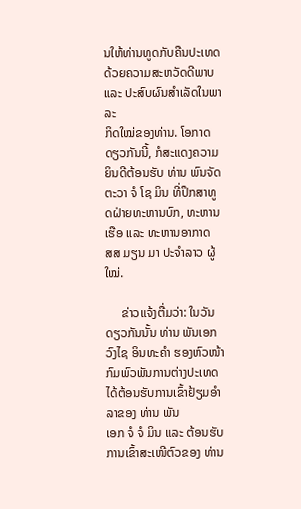ນໃຫ້ທ່ານທູດກັບຄືນປະເທດ ດ້ວຍຄວາມສະຫວັດດີພາບ ແລະ ປະສົບຜົນສຳເລັດໃນພາລະ
ກິດໃໝ່ຂອງທ່ານ. ໂອກາດດຽວກັນນີ້, ກໍສະແດງຄວາມຍິນດີຕ້ອນຮັບ ທ່ານ ພົນຈັດຕະວາ ຈໍ ໂຊ ມິນ ທີ່ປຶກສາທູດຝ່າຍທະຫານບົກ, ທະຫານເຮືອ ແລະ ທະຫານອາກາດ
ສສ ມຽນ ມາ ປະຈໍາລາວ ຜູ້ໃໝ່.

     ຂ່າວແຈ້ງຕື່ມວ່າ: ໃນວັນດຽວກັນນັ້ນ ທ່ານ ພັນເອກ ວົງໄຊ ອິນທະຄໍາ ຮອງຫົວໜ້າ ກົມພົວພັນການຕ່າງປະເທດ ໄດ້ຕ້ອນຮັບການເຂົ້າຢ້ຽມອຳລາຂອງ ທ່ານ ພັນ
ເອກ ຈໍ ຈໍ ມິນ ແລະ ຕ້ອນຮັບການເຂົ້າສະເໜີຕົວຂອງ ທ່ານ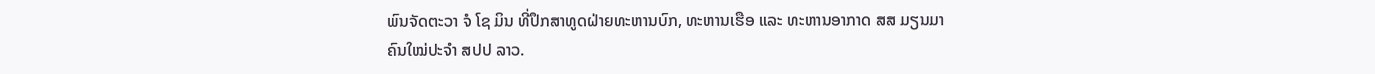ພົນຈັດຕະວາ ຈໍ ໂຊ ມິນ ທີ່ປຶກສາທູດຝ່າຍທະຫານບົກ, ທະຫານເຮືອ ແລະ ທະຫານອາກາດ ສສ ມຽນມາ
ຄົນໃໝ່ປະຈຳ ສປປ ລາວ.